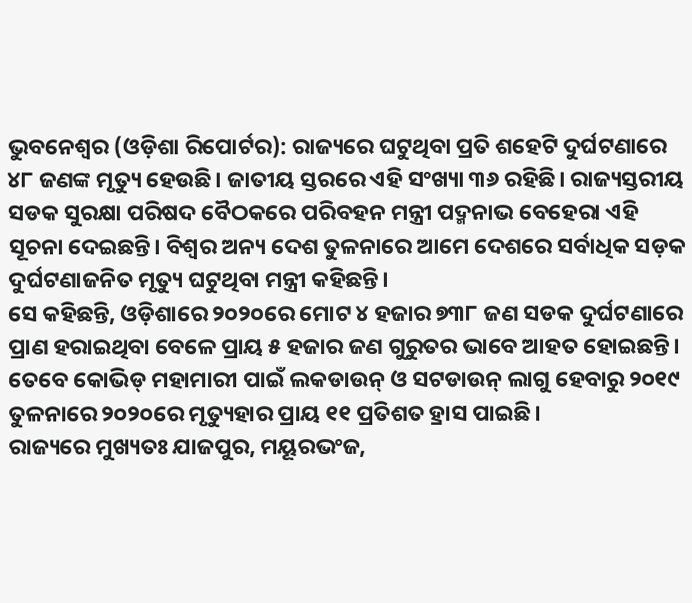ଭୁବନେଶ୍ୱର (ଓଡ଼ିଶା ରିପୋର୍ଟର): ରାଜ୍ୟରେ ଘଟୁଥିବା ପ୍ରତି ଶହେଟି ଦୁର୍ଘଟଣାରେ ୪୮ ଜଣଙ୍କ ମୃତ୍ୟୁ ହେଉଛି। ଜାତୀୟ ସ୍ତରରେ ଏହି ସଂଖ୍ୟା ୩୬ ରହିଛି। ରାଜ୍ୟସ୍ତରୀୟ ସଡକ ସୁରକ୍ଷା ପରିଷଦ ବୈଠକରେ ପରିବହନ ମନ୍ତ୍ରୀ ପଦ୍ମନାଭ ବେହେରା ଏହି ସୂଚନା ଦେଇଛନ୍ତି। ବିଶ୍ୱର ଅନ୍ୟ ଦେଶ ତୁଳନାରେ ଆମେ ଦେଶରେ ସର୍ବାଧିକ ସଡ଼କ ଦୁର୍ଘଟଣାଜନିତ ମୃତ୍ୟୁ ଘଟୁଥିବା ମନ୍ତ୍ରୀ କହିଛନ୍ତି।
ସେ କହିଛନ୍ତି, ଓଡ଼ିଶାରେ ୨୦୨୦ରେ ମୋଟ ୪ ହଜାର ୭୩୮ ଜଣ ସଡକ ଦୁର୍ଘଟଣାରେ ପ୍ରାଣ ହରାଇଥିବା ବେଳେ ପ୍ରାୟ ୫ ହଜାର ଜଣ ଗୁରୁତର ଭାବେ ଆହତ ହୋଇଛନ୍ତି। ତେବେ କୋଭିଡ୍ ମହାମାରୀ ପାଇଁ ଲକଡାଉନ୍ ଓ ସଟଡାଉନ୍ ଲାଗୁ ହେବାରୁ ୨୦୧୯ ତୁଳନାରେ ୨୦୨୦ରେ ମୃତ୍ୟୁହାର ପ୍ରାୟ ୧୧ ପ୍ରତିଶତ ହ୍ରାସ ପାଇଛି।
ରାଜ୍ୟରେ ମୁଖ୍ୟତଃ ଯାଜପୁର, ମୟୂରଭଂଜ,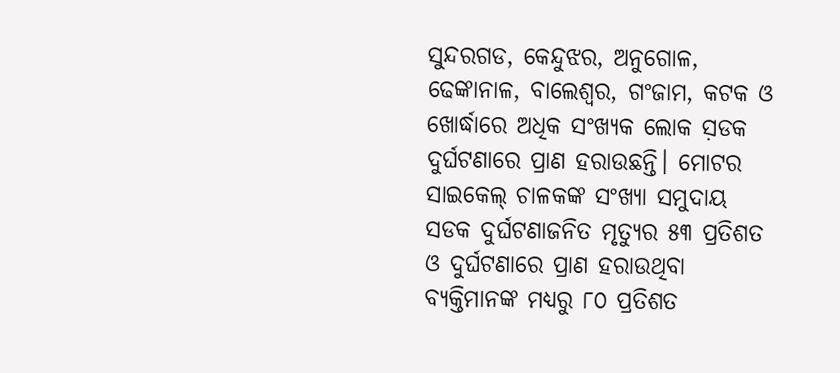ସୁନ୍ଦରଗଡ, କେନ୍ଦୁଝର, ଅନୁଗୋଳ, ଢେଙ୍କାନାଳ, ବାଲେଶ୍ୱର, ଗଂଜାମ, କଟକ ଓ ଖୋର୍ଦ୍ଧାରେ ଅଧିକ ସଂଖ୍ୟକ ଲୋକ ସ଼ଡକ ଦୁର୍ଘଟଣାରେ ପ୍ରାଣ ହରାଉଛନ୍ତି। ମୋଟର ସାଇକେଲ୍ ଚାଳକଙ୍କ ସଂଖ୍ୟା ସମୁଦାୟ ସଡକ ଦୁର୍ଘଟଣାଜନିତ ମୃତ୍ୟୁର ୫୩ ପ୍ରତିଶତ ଓ ଦୁର୍ଘଟଣାରେ ପ୍ରାଣ ହରାଉଥିବା ବ୍ୟକ୍ତିମାନଙ୍କ ମଧ୍ୟରୁ ୮୦ ପ୍ରତିଶତ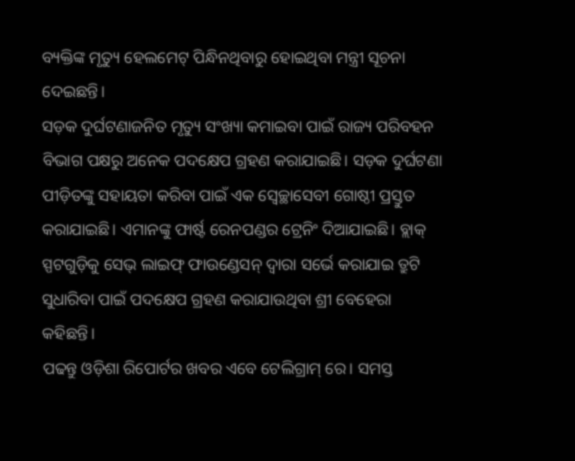ବ୍ୟକ୍ତିଙ୍କ ମୃତ୍ୟୁ ହେଲମେଟ୍ ପିନ୍ଧିନଥିବାରୁ ହୋଇଥିବା ମନ୍ତ୍ରୀ ସୂଚନା ଦେଇଛନ୍ତି।
ସଡ଼କ ଦୁର୍ଘଟଣାଜନିତ ମୃତ୍ୟୁ ସଂଖ୍ୟା କମାଇବା ପାଇଁ ରାଜ୍ୟ ପରିବହନ ବିଭାଗ ପକ୍ଷରୁ ଅନେକ ପଦକ୍ଷେପ ଗ୍ରହଣ କରାଯାଇଛି। ସଡ଼କ ଦୁର୍ଘଟଣା ପୀଡ଼ିତଙ୍କୁ ସହାୟତା କରିବା ପାଇଁ ଏକ ସ୍ୱେଚ୍ଛାସେବୀ ଗୋଷ୍ଠୀ ପ୍ରସ୍ତୁତ କରାଯାଇଛି। ଏମାନଙ୍କୁ ଫାର୍ଷ୍ଟ ରେନପଣ୍ଡର ଟ୍ରେନିଂ ଦିଆଯାଇଛି। ବ୍ଲାକ୍ ସ୍ପଟଗୁଡ଼ିକୁ ସେଭ୍ ଲାଇଫ୍ ଫାଉଣ୍ଡେସନ୍ ଦ୍ୱାରା ସର୍ଭେ କରାଯାଇ ତ୍ରୁଟି ସୁଧାରିବା ପାଇଁ ପଦକ୍ଷେପ ଗ୍ରହଣ କରାଯାଉଥିବା ଶ୍ରୀ ବେହେରା କହିଛନ୍ତି।
ପଢନ୍ତୁ ଓଡ଼ିଶା ରିପୋର୍ଟର ଖବର ଏବେ ଟେଲିଗ୍ରାମ୍ ରେ। ସମସ୍ତ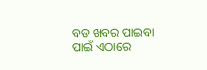ବଡ ଖବର ପାଇବା ପାଇଁ ଏଠାରେ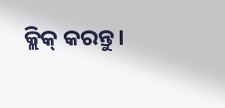କ୍ଲିକ୍ କରନ୍ତୁ।